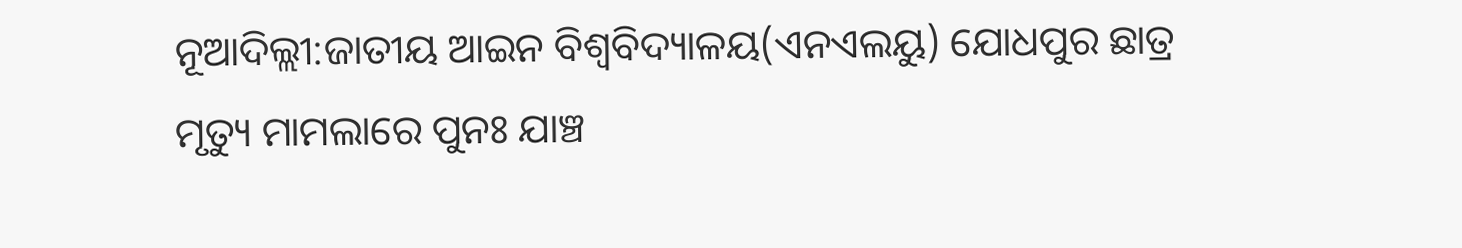ନୂଆଦିଲ୍ଲୀ:ଜାତୀୟ ଆଇନ ବିଶ୍ବବିଦ୍ୟାଳୟ(ଏନଏଲୟୁ) ଯୋଧପୁର ଛାତ୍ର ମୃତ୍ୟୁ ମାମଲାରେ ପୁନଃ ଯାଞ୍ଚ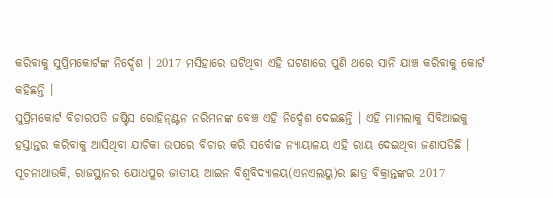କରିବାକୁ ସୁପ୍ରିମକୋର୍ଟଙ୍କ ନିର୍ଦ୍ଦେଶ । 2017 ମସିହାରେ ଘଟିଥିବା ଏହି ଘଟଣାରେ ପୁଣି ଥରେ ସାନି ଯାଞ୍ଚ କରିବାକୁ କୋର୍ଟ କହିଛନ୍ତି ।
ସୁପ୍ରିମକୋର୍ଟ ବିଚାରପତି ଜଷ୍ଟିସ ରୋହିନ୍ଣ୍ଟନ ନରିମନଙ୍କ ବେଞ୍ଚ ଏହି ନିର୍ଦ୍ଦେଶ ଦେଇଛନ୍ତି । ଏହି ମାମଲାକୁ ସିବିଆଇକୁ ହସ୍ତାନ୍ତର କରିବାକୁ ଆସିଥିବା ଯାଚିକା ଉପରେ ବିଚାର କରି ସର୍ବୋଚ୍ଚ ନ୍ୟାୟାଳୟ ଏହି ରାୟ ଦେଇଥିବା ଜଣାପଡିଛି ।
ସୂଚନାଥାଉକି, ରାଜସ୍ଥାନର ଯୋଧପୁର ଜାତୀୟ ଆଇନ ବିଶ୍ବବିଦ୍ୟାଳୟ(ଏନଏଲୟୁ)ର ଛାତ୍ର ବିକ୍ରାନ୍ତଙ୍କର 2017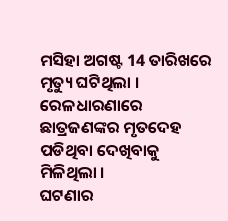ମସିହା ଅଗଷ୍ଟ 14 ତାରିଖରେ ମୃତ୍ୟୁ ଘଟିଥିଲା । ରେଳଧାରଣାରେ ଛାତ୍ରଜଣଙ୍କର ମୃତଦେହ ପଡିଥିବା ଦେଖିବାକୁ ମିଳିଥିଲା ।
ଘଟଣାର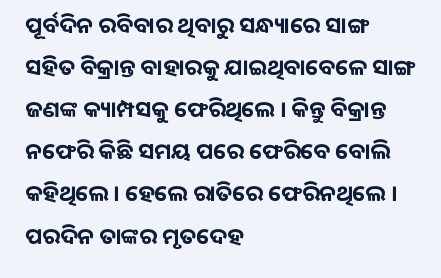ପୂର୍ବଦିନ ରବିବାର ଥିବାରୁ ସନ୍ଧ୍ୟାରେ ସାଙ୍ଗ ସହିତ ବିକ୍ରାନ୍ତ ବାହାରକୁ ଯାଇଥିବାବେଳେ ସାଙ୍ଗ ଜଣଙ୍କ କ୍ୟାମ୍ପସକୁ ଫେରିଥିଲେ । କିନ୍ତୁ ବିକ୍ରାନ୍ତ ନଫେରି କିଛି ସମୟ ପରେ ଫେରିବେ ବୋଲି କହିଥିଲେ । ହେଲେ ରାତିରେ ଫେରିନଥିଲେ । ପରଦିନ ତାଙ୍କର ମୃତଦେହ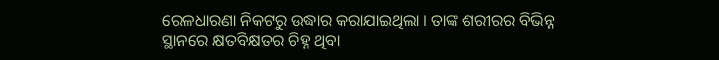ରେଳଧାରଣା ନିକଟରୁ ଉଦ୍ଧାର କରାଯାଇଥିଲା । ତାଙ୍କ ଶରୀରର ବିଭିନ୍ନ ସ୍ଥାନରେ କ୍ଷତବିକ୍ଷତର ଚିହ୍ନ ଥିବା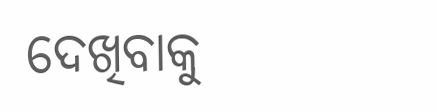ଦେଖିବାକୁ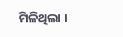ମିଳିଥିଲା ।